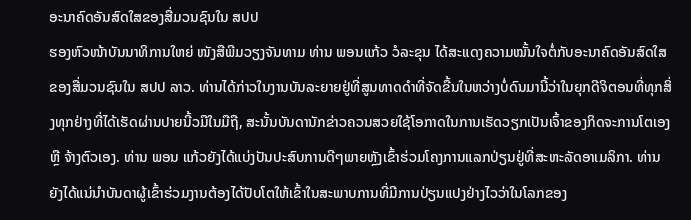ອະນາຄົດອັນສົດໃສຂອງສື່ມວນຊົນໃນ ສປປ
ຮອງຫົວໜ້າບັນນາທິການໃຫຍ່ ໜັງສືພີມວຽງຈັນທາມ ທ່ານ ພອນແກ້ວ ວໍລະຂຸນ ໄດ້ສະແດງຄວາມໝັ້ນໃຈຕໍ່ກັບອະນາຄົດອັນສົດໃສຂອງສື່ມວນຊົນໃນ ສປປ ລາວ. ທ່ານໄດ້ກ່າວໃນງານບັນລະຍາຍຢູ່ທີ່ສູນທາດດຳທີ່ຈັດຂື້ນໃນຫວ່າງບໍ່ດົນມານີ້ວ່າໃນຍຸກດີຈິຕອນທີ່ທຸກສິ່ງທຸກຢ່າງທີ່ໄດ້ເຮັດຜ່ານປາຍນີ້ວມືໃນມືຖື, ສະນັ້ນບັນດານັກຂ່າວຄວນສວຍໃຊ້ໂອກາດໃນການເຮັດວຽກເປັນເຈົ້າຂອງກິດຈະການໂຕເອງ ຫຼື ຈ້າງຕົວເອງ. ທ່ານ ພອນ ແກ້ວຍັງໄດ້ແບ່ງປັນປະສົບການດີໆພາຍຫຼັງເຂົ້າຮ່ວມໂຄງການແລກປ່ຽນຢູ່ທີ່ສະຫະລັດອາເມລິກາ. ທ່ານຍັງໄດ້ແນ່ນຳບັນດາຜູ້ເຂົ້າຮ່ວມງານຕ້ອງໄດ້ປັບໂຕໃຫ້ເຂົ້າໃນສະພາບການທີ່ມີການປ່ຽນແປງຢ່າງໄວວ່າໃນໂລກຂອງ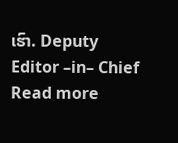ເຮົາ. Deputy Editor –in– Chief
Read more